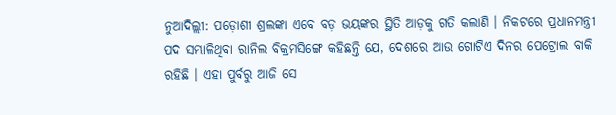ନୁଆଦିଲ୍ଲୀ: ପଡ଼ୋଶୀ ଶ୍ରଲଙ୍କା ଏବେ ବଡ଼ ଭୟଙ୍କର ସ୍ଥିତି ଆଡ଼କୁ ଗତି କଲାଣି । ନିକଟରେ ପ୍ରଧାନମନ୍ତ୍ରୀ ପଦ ସମ୍ଭାଳିଥିବା ରାନିଲ ବିକ୍ରମସିଙ୍ଗେ କହିଛନ୍ତି ଯେ, ଦେଶରେ ଆଉ ଗୋଟିଏ ଦିନର ପେଟ୍ରୋଲ ବାକି ରହିଛି । ଏହା ପୁର୍ବରୁ ଆଜି ସେ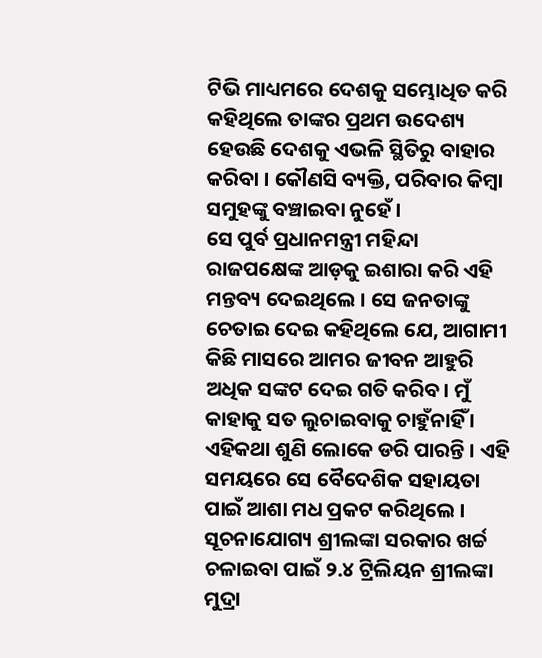ଟିଭି ମାଧ୍ୟମରେ ଦେଶକୁ ସମ୍ଭୋଧିତ କରି କହିଥିଲେ ତାଙ୍କର ପ୍ରଥମ ଉଦେଶ୍ୟ ହେଉଛି ଦେଶକୁ ଏଭଳି ସ୍ଥିତିରୁ ବାହାର କରିବା । କୌଣସି ବ୍ୟକ୍ତି, ପରିବାର କିମ୍ବା ସମୁହଙ୍କୁ ବଞ୍ଚାଇବା ନୁହେଁ ।
ସେ ପୁର୍ବ ପ୍ରଧାନମନ୍ତ୍ରୀ ମହିନ୍ଦା ରାଜପକ୍ଷେଙ୍କ ଆଡ଼କୁ ଇଶାରା କରି ଏହି ମନ୍ତବ୍ୟ ଦେଇଥିଲେ । ସେ ଜନତାଙ୍କୁ ଚେତାଇ ଦେଇ କହିଥିଲେ ଯେ, ଆଗାମୀ କିଛି ମାସରେ ଆମର ଜୀବନ ଆହୁରି ଅଧିକ ସଙ୍କଟ ଦେଇ ଗତି କରିବ। ମୁଁ କାହାକୁ ସତ ଲୁଚାଇବାକୁ ଚାହୁଁନାହିଁ । ଏହିକଥା ଶୁଣି ଲୋକେ ଡରି ପାରନ୍ତି । ଏହି ସମୟରେ ସେ ବୈଦେଶିକ ସହାୟତା ପାଇଁ ଆଶା ମଧ ପ୍ରକଟ କରିଥିଲେ ।
ସୂଚନାଯୋଗ୍ୟ ଶ୍ରୀଲଙ୍କା ସରକାର ଖର୍ଚ୍ଚ ଚଳାଇବା ପାଇଁ ୨.୪ ଟ୍ରିଲିୟନ ଶ୍ରୀଲଙ୍କା ମୁଦ୍ରା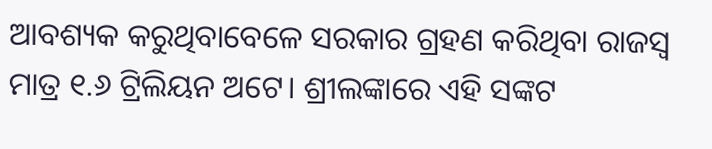ଆବଶ୍ୟକ କରୁଥିବାବେଳେ ସରକାର ଗ୍ରହଣ କରିଥିବା ରାଜସ୍ୱ ମାତ୍ର ୧.୬ ଟ୍ରିଲିୟନ ଅଟେ। ଶ୍ରୀଲଙ୍କାରେ ଏହି ସଙ୍କଟ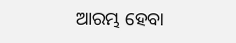ଆରମ୍ଭ ହେବା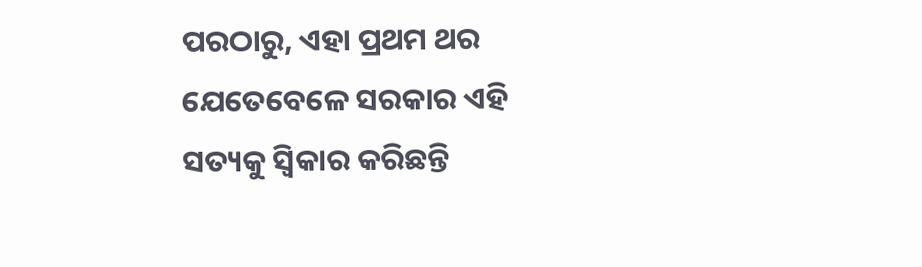ପରଠାରୁ, ଏହା ପ୍ରଥମ ଥର ଯେତେବେଳେ ସରକାର ଏହି ସତ୍ୟକୁ ସ୍ୱିକାର କରିଛନ୍ତି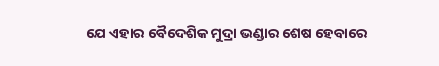ଯେ ଏହାର ବୈଦେଶିକ ମୁଦ୍ରା ଭଣ୍ଡାର ଶେଷ ହେବାରେ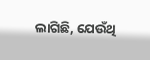ଲାଗିଛି, ଯେଉଁଥି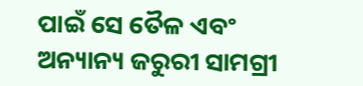ପାଇଁ ସେ ତୈଳ ଏବଂ ଅନ୍ୟାନ୍ୟ ଜରୁରୀ ସାମଗ୍ରୀ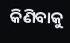କିଣିବାକୁ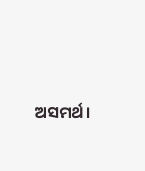ଅସମର୍ଥ।